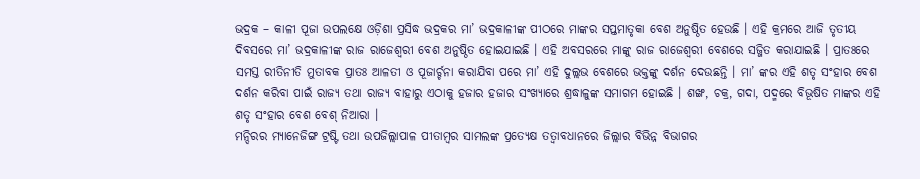ଭଦ୍ରକ – କାଳୀ ପୂଜା ଉପଲକ୍ଷେ ଓଡ଼ିଶା ପ୍ରସିଦ୍ଧ ଭଦ୍ରକର ମା’ ଭଦ୍ରକାଳୀଙ୍କ ପୀଠରେ ମାଙ୍କର ସପ୍ତମାତୃକା ବେଶ ଅନୁଷ୍ଠିତ ହେଉଛି । ଏହି କ୍ରମରେ ଆଜି ତୃତୀୟ ଦିବସରେ ମା’ ଭଦ୍ରକାଳୀଙ୍କ ରାଜ ରାଜେଶ୍ୱରୀ ବେଶ ଅନୁଷ୍ଠିତ ହୋଇଯାଇଛି । ଏହି ଅବସରରେ ମାଙ୍କୁ ରାଜ ରାଜେଶ୍ୱରୀ ବେଶରେ ସଜ୍ଜିତ କରାଯାଇଛି । ପ୍ରାତଃରେ ସମସ୍ତ ରୀତିନୀତି ମୁତାବକ ପ୍ରାତଃ ଆଳତୀ ଓ ପୂଜାର୍ଚ୍ଚନା କରାଯିବା ପରେ ମା’ ଏହି ଦୁଲ୍ଲଭ ବେଶରେ ଭକ୍ତଙ୍କୁ ଦର୍ଶନ ଦେଉଛନ୍ତି । ମା’ ଙ୍କର ଏହି ଶତୃ ସଂହାର ବେଶ ଦର୍ଶନ କରିବା ପାଇଁ ରାଜ୍ୟ ତଥା ରାଜ୍ୟ ବାହାରୁ ଏଠାକୁ ହଜାର ହଜାର ସଂଖ୍ୟାରେ ଶ୍ରଦ୍ଧାଳୁଙ୍କ ସମାଗମ ହୋଇଛି । ଶଙ୍ଖ, ଚକ୍ର, ଗଦା, ପଦ୍ମରେ ବିଭୂଷିତ ମାଙ୍କର ଏହି ଶତୃ ସଂହାର ବେଶ ବେଶ୍ ନିଆରା ।
ମନ୍ଦିରର ମ୍ୟାନେଜିଙ୍ଗ ଟ୍ରଷ୍ଟି ତଥା ଉପଜିଲ୍ଲାପାଳ ପୀତାମ୍ବର ସାମଲଙ୍କ ପ୍ରତ୍ୟେକ୍ଷ ତତ୍ୱାବଧାନରେ ଜିଲ୍ଲାର ବିଭିନ୍ନ ବିଭାଗର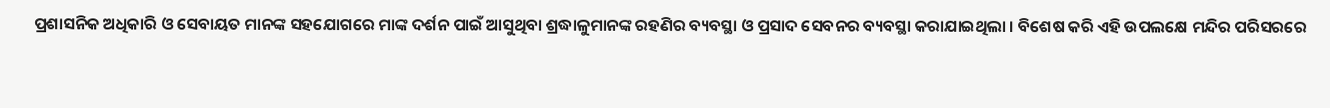ପ୍ରଶାସନିକ ଅଧିକାରି ଓ ସେବାୟତ ମାନଙ୍କ ସହଯୋଗରେ ମାଙ୍କ ଦର୍ଶନ ପାଇଁ ଆସୁଥିବା ଶ୍ରଦ୍ଧାଳୁମାନଙ୍କ ରହଣିର ବ୍ୟବସ୍ଥା ଓ ପ୍ରସାଦ ସେବନର ବ୍ୟବସ୍ଥା କରାଯାଇଥିଲା । ବିଶେଷ କରି ଏହି ଉପଲକ୍ଷେ ମନ୍ଦିର ପରିସରରେ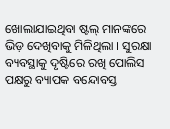ଖୋଲାଯାଇଥିବା ଷ୍ଟଲ୍ ମାନଙ୍କରେ ଭିଡ଼ ଦେଖିବାକୁ ମିଳିଥିଲା । ସୁରକ୍ଷା ବ୍ୟବସ୍ଥାକୁ ଦୃଷ୍ଟିରେ ରଖି ପୋଲିସ ପକ୍ଷରୁ ବ୍ୟାପକ ବନ୍ଦୋବସ୍ତ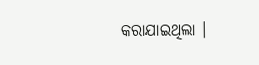କରାଯାଇଥିଲା ।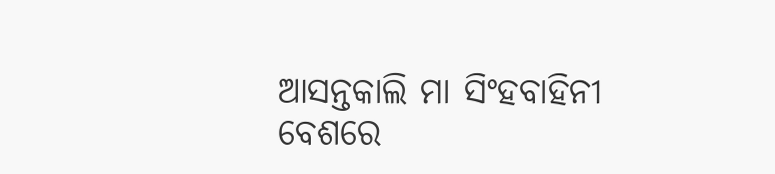ଆସନ୍ତକାଲି ମା ସିଂହବାହିନୀ ବେଶରେ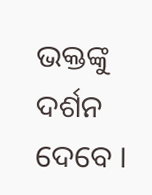ଭକ୍ତଙ୍କୁ ଦର୍ଶନ ଦେବେ ।